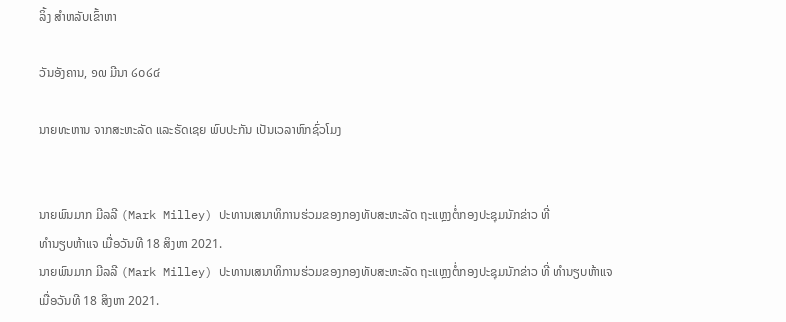ລິ້ງ ສຳຫລັບເຂົ້າຫາ

ວັນອັງຄານ, ໑໙ ມີນາ ໒໐໒໔

ນາຍທະຫານ ຈາກສະຫະລັດ ແລະຣັດເຊຍ ພົບປະກັນ ເປັນເວລາຫົກຊົ່ວໂມງ


ນາຍພົນມາກ ມີລລີ (Mark Milley) ປະທານເສນາທິການຮ່ວມຂອງກອງທັບສະຫະລັດ ຖະແຫຼງຕໍ່ກອງປະຊຸມນັກຂ່າວ ທີ່
ທຳນຽບຫ້າແຈ ເມື່ອວັນທີ 18 ສິງຫາ 2021.
ນາຍພົນມາກ ມີລລີ (Mark Milley) ປະທານເສນາທິການຮ່ວມຂອງກອງທັບສະຫະລັດ ຖະແຫຼງຕໍ່ກອງປະຊຸມນັກຂ່າວ ທີ່ ທຳນຽບຫ້າແຈ ເມື່ອວັນທີ 18 ສິງຫາ 2021.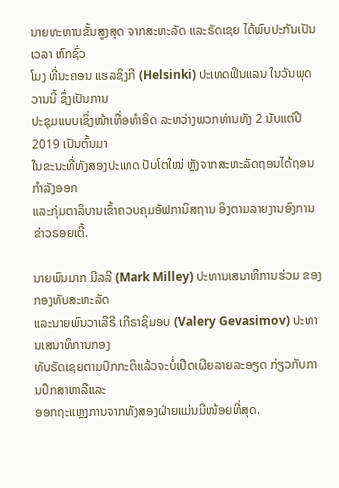ນາຍທະຫານຂັ້ນສູງສຸດ ຈາກສະຫະລັດ ແລະຣັດເຊຍ ໄດ້ພົບປະກັນເປັນເວລາ ຫົກຊົ່ວ
ໂມງ ທີ່ນະຄອນ ແຮລຊິງກີ (Helsinki) ປະເທດຟິນແລນ ໃນວັນພຸດ ວານນີ້ ຊຶ່ງເປັນການ
ປະຊຸມແບບເຊິ່ງໜ້າເທື່ອທຳອິດ ລະຫວ່າງພວກທ່ານທັງ 2 ນັບແຕ່ປີ 2019 ເປັນຕົ້ນມາ
ໃນຂະນະທີ່ທັງສອງປະເທດ ປັບໂຕໃໝ່ ຫຼັງຈາກສະຫະລັດຖອນໄດ້ຖອນກຳລັງອອກ
ແລະກຸ່ມຕາລິບານເຂົ້າຄວບຄຸມອັຟການິສຖານ ອິງຕາມລາຍງານອົງການຂ່າວຣອຍເຕີ້.

ນາຍພົນມາກ ມີລລີ (Mark Milley) ປະທານເສນາທິການຮ່ວມ ຂອງກອງທັບສະຫະລັດ
ແລະນາຍພົນວາເລີຣີ ເກີຣາຊິມອບ (Valery Gevasimov) ປະທານເສນາທິການກອງ
ທັບຣັດເຊຍຕາມປົກກະຕິແລ້ວຈະບໍ່ເປີດເຜີຍລາຍລະອຽດ ກ່ຽວກັບການປຶກສາຫາລືແລະ
ອອກຖະແຫຼງການຈາກທັງສອງຝ່າຍແມ່ນມີໜ້ອຍທີ່ສຸດ.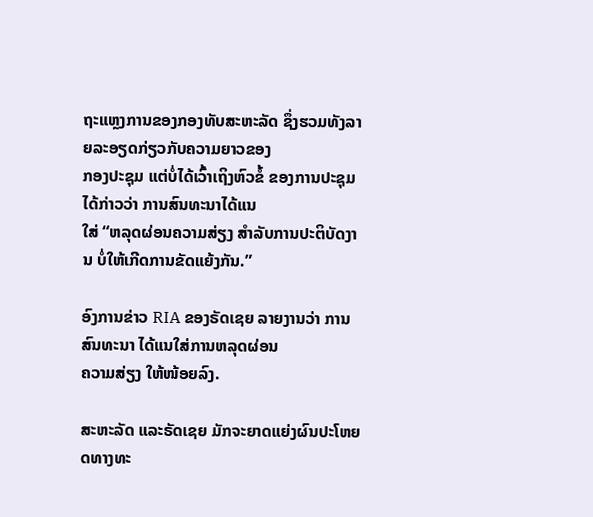ຖະແຫຼງການຂອງກອງທັບສະຫະລັດ ຊຶ່ງຮວມທັງລາຍລະອຽດກ່ຽວກັບຄວາມຍາວຂອງ
ກອງປະຊຸມ ແຕ່ບໍ່ໄດ້ເວົ້າເຖິງຫົວຂໍ້ ຂອງການປະຊຸມ ໄດ້ກ່າວວ່າ ການສົນທະນາໄດ້ແນ
ໃສ່ “ຫລຸດຜ່ອນຄວາມສ່ຽງ ສຳລັບການປະຕິບັດງານ ບໍ່ໃຫ້ເກີດການຂັດແຍ້ງກັນ.”

ອົງການຂ່າວ RIA ຂອງຣັດເຊຍ ລາຍງານວ່າ ການສົນທະນາ ໄດ້ແນໃສ່ການຫລຸດຜ່ອນ
ຄວາມສ່ຽງ ໃຫ້ໜ້ອຍລົງ.

ສະຫະລັດ ແລະຣັດເຊຍ ມັກຈະຍາດແຍ່ງຜົນປະໂຫຍດທາງທະ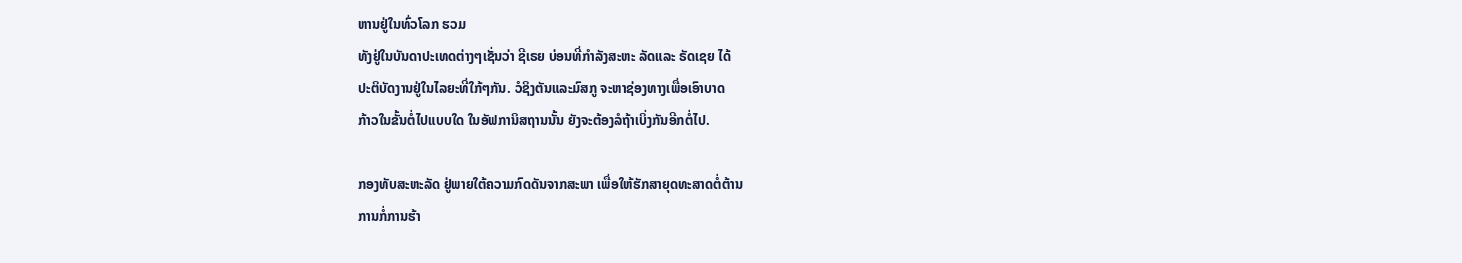ຫານຢູ່ໃນທົ່ວໂລກ ຮວມ
ທັງຢູ່ໃນບັນດາປະເທດຕ່າງໆເຊັ່ນວ່າ ຊີເຣຍ ບ່ອນທີ່ກຳລັງສະຫະ ລັດແລະ ຣັດເຊຍ ໄດ້
ປະຕິບັດງານຢູ່ໃນໄລຍະທີ່ໃກ້ໆກັນ. ວໍຊິງຕັນແລະມົສກູ ຈະຫາຊ່ອງທາງເພື່ອເອົາບາດ
ກ້າວໃນຂັ້ນຕໍ່ໄປແບບໃດ ໃນອັຟການິສຖານນັ້ນ ຍັງຈະຕ້ອງລໍຖ້າເບິ່ງກັນອີກຕໍ່ໄປ.

ກອງທັບສະຫະລັດ ຢູ່ພາຍໃຕ້ຄວາມກົດດັນຈາກສະພາ ເພື່ອໃຫ້ຮັກສາຍຸດທະສາດຕໍ່ຕ້ານ
ການກໍ່ການຮ້າ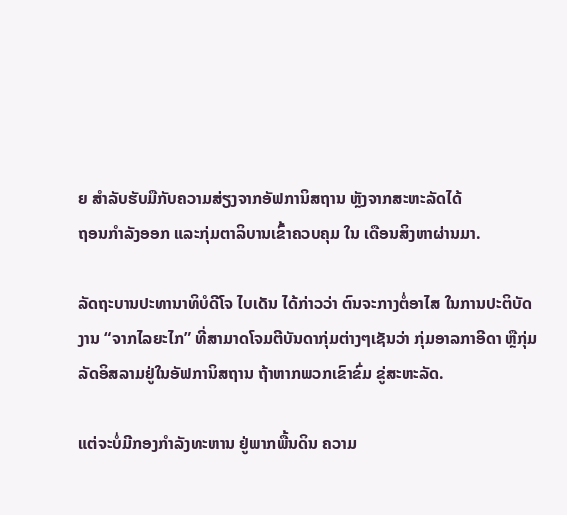ຍ ສຳລັບຮັບມືກັບຄວາມສ່ຽງຈາກອັຟການິສຖານ ຫຼັງຈາກສະຫະລັດໄດ້
ຖອນກຳລັງອອກ ແລະກຸ່ມຕາລິບານເຂົ້າຄວບຄຸມ ໃນ ເດືອນສິງຫາຜ່ານມາ.

ລັດຖະບານປະທານາທິບໍດີໂຈ ໄບເດັນ ໄດ້ກ່າວວ່າ ຕົນຈະກາງຕໍ່ອາໄສ ໃນການປະຕິບັດ
ງານ “ຈາກໄລຍະໄກ” ທີ່ສາມາດໂຈມຕີບັນດາກຸ່ມຕ່າງໆເຊັນວ່າ ກຸ່ມອາລກາອີດາ ຫຼືກຸ່ມ
ລັດອິສລາມຢູ່ໃນອັຟການິສຖານ ຖ້າຫາກພວກເຂົາຂົ່ມ ຂູ່ສະຫະລັດ.

ແຕ່ຈະບໍ່ມີກອງກຳລັງທະຫານ ຢູ່ພາກພື້ນດິນ ຄວາມ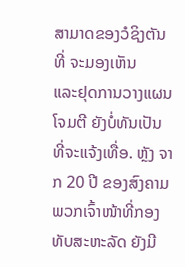ສາມາດຂອງວໍຊິງຕັນ ທີ່ ຈະມອງເຫັນ
ແລະຢຸດການວາງແຜນໂຈມຕີ ຍັງບໍ່ທັນເປັນທີ່ຈະແຈ້ງເທື່ອ. ຫຼັງ ຈາກ 20 ປີ ຂອງສົງຄາມ
ພວກເຈົ້າໜ້າທີ່ກອງທັບສະຫະລັດ ຍັງມີ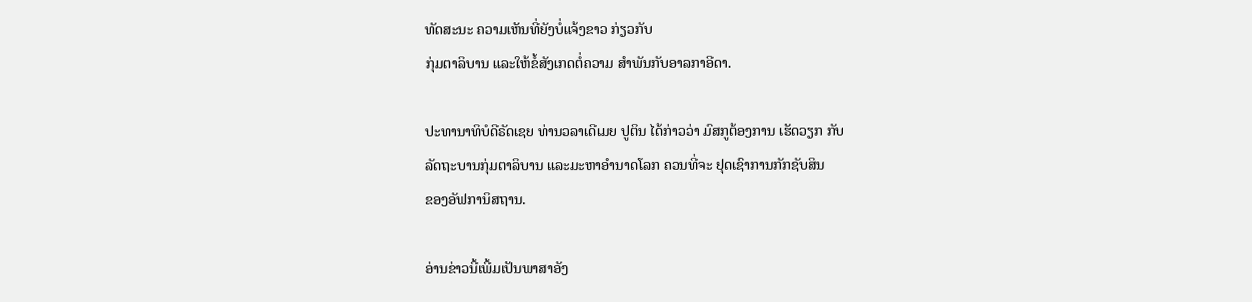ທັດສະນະ ຄວາມເຫັນທີ່ຍັງບໍ່ແຈ້ງຂາວ ກ່ຽວກັບ
ກຸ່ມຕາລິບານ ແລະໃຫ້ຂໍ້ສັງເກດຕໍ່ຄວາມ ສຳພັນກັບອາລກາອີດາ.

ປະທານາທິບໍດີຣັດເຊຍ ທ່ານວລາເດີເມຍ ປູຕິນ ໄດ້ກ່າວວ່າ ມົສກູຕ້ອງການ ເຮັດວຽກ ກັບ
ລັດຖະບານກຸ່ມຕາລິບານ ແລະມະຫາອຳນາດໂລກ ຄວນທີ່ຈະ ຢຸດເຊົາການກັກຊັບສິນ
ຂອງອັຟການິສຖານ.

ອ່ານຂ່າວນີ້ເພີ້ມເປັນພາສາອັງ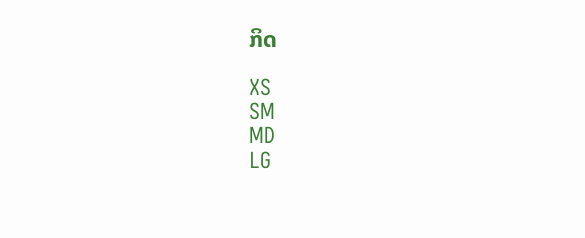ກິດ

XS
SM
MD
LG